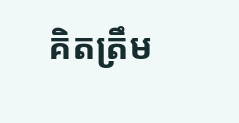គិតត្រឹម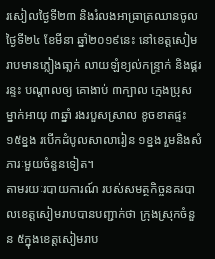រសៀលថ្ងៃទី២៣ និងរំលងអាធ្រាត្រឈានចូលថ្ងៃទី២៤ ខែមីនា ឆ្នាំ២០១៩នេះ នៅខេត្តសៀមរាបមានភ្លៀងធា្លក់ លាយឡំខ្យល់កន្ទ្រាក់ និងផ្គររន្ទះ បណ្ដាលឲ្យ គោងាប់ ៣ក្បាល ក្មេងប្រុសម្នាក់អាយុ ៣ឆ្នាំ រងរបួសស្រាល ខូចខាតផ្ទះ ១៥ខ្នង របើកដំបូលសាលារៀន ១ខ្នង រួមនិងសំភារៈមួយចំនួនទៀត។
តាមរយៈរបាយការណ៍ របស់សមត្ថកិច្ចនគរបាលខេត្តសៀមរាបបានបញ្ជាក់ថា ក្រុងស្រុកចំនួន ៥ក្នុងខេត្តសៀមរាប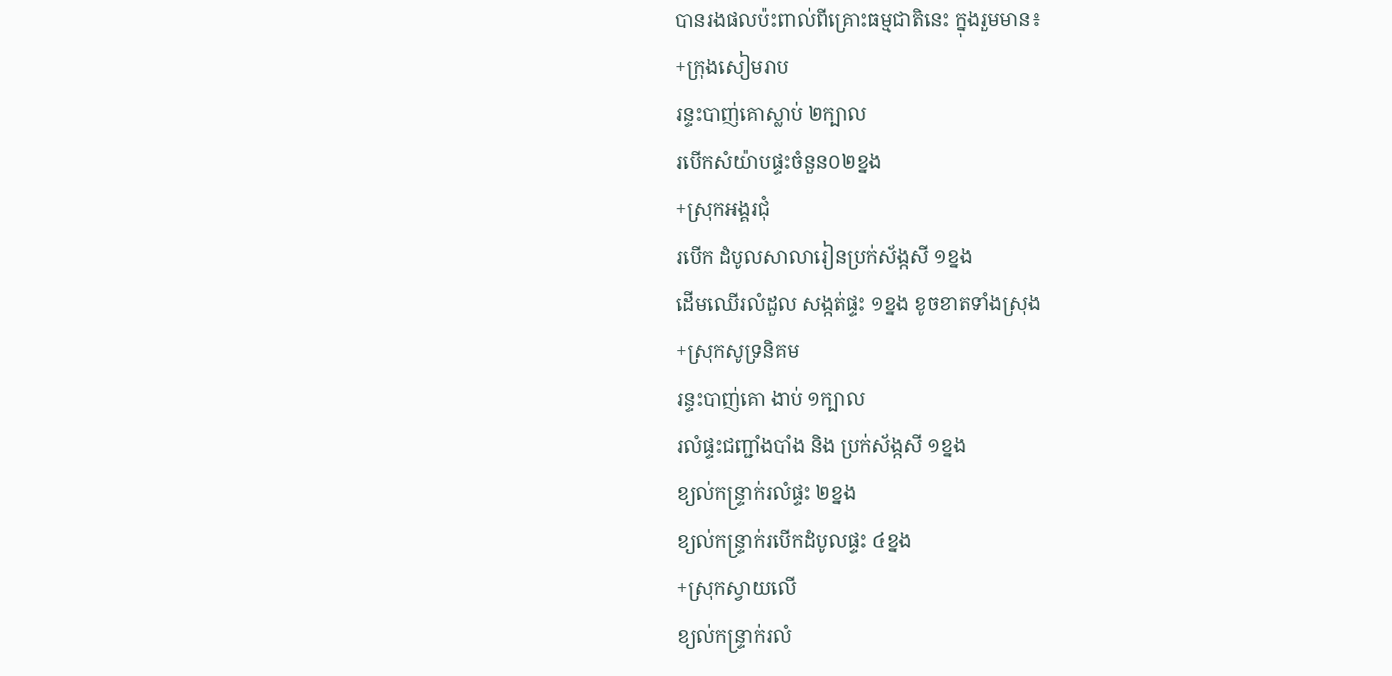បានរងផលប៉ះពាល់ពីគ្រោះធម្មជាតិនេះ ក្នុងរួមមាន៖
+ក្រុងសៀមរាប
រន្ទះបាញ់គោស្លាប់ ២ក្បាល
របើកសំយ៉ាបផ្ទះចំនួន០២ខ្នង
+ស្រុកអង្គរជុំ
របើក ដំបូលសាលារៀនប្រក់ស័ង្កសី ១ខ្នង
ដើមឈើរលំដួល សង្កត់ផ្ទះ ១ខ្នង ខូចខាតទាំងស្រុង
+ស្រុកសូទ្រនិគម
រន្ទះបាញ់គោ ងាប់ ១ក្បាល
រលំផ្ទះជញ្ជាំងបាំង និង ប្រក់ស័ង្កសី ១ខ្នង
ខ្យល់កន្ទ្រាក់រលំផ្ទះ ២ខ្នង
ខ្យល់កន្ទ្រាក់របើកដំបូលផ្ទះ ៤ខ្នង
+ស្រុកស្វាយលើ
ខ្យល់កន្ទ្រាក់រលំ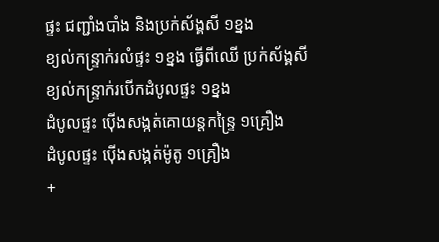ផ្ទះ ជញ្ជាំងបាំង និងប្រក់ស័ង្គសី ១ខ្នង
ខ្យល់កន្ទ្រាក់រលំផ្ទះ ១ខ្នង ធ្វើពីឈើ ប្រក់ស័ង្គសី
ខ្យល់កន្ទ្រាក់របើកដំបូលផ្ទះ ១ខ្នង
ដំបូលផ្ទះ ប៉ើងសង្កត់គោយន្តកន្ទ្រៃ ១គ្រឿង
ដំបូលផ្ទះ ប៉ើងសង្កត់ម៉ូតូ ១គ្រឿង
+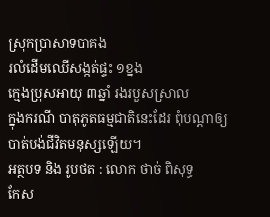ស្រុកប្រាសាទបាគង
រលំដើមឈើសង្កត់ផ្ទះ ១ខ្នង
ក្មេងប្រុសអាយុ ៣ឆ្នាំ រងរបួសស្រាល
ក្នុងករណី បាតុភូតធម្មជាតិនេះដែរ ពុំបណ្តាឲ្យបាត់បង់ជីវិតមនុស្សឡើយ។
អត្ថបទ និង រូបថត : លោក ថាច់ ពិសុទ្ធ
កែស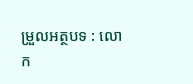ម្រួលអត្ថបទ : លោក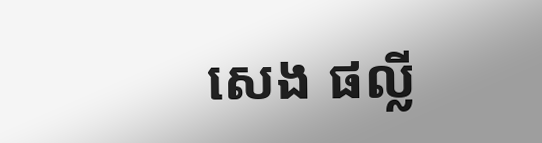សេង ផល្លី